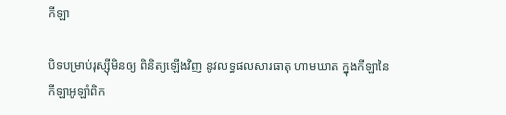កីឡា

បិទបម្រាប់រុស្ស៊ីមិនឲ្យ ពិនិត្យឡើងវិញ នូវលទ្ធផលសារធាតុ ហាមឃាត ក្នុងកីឡានៃកីឡាអូឡាំពិក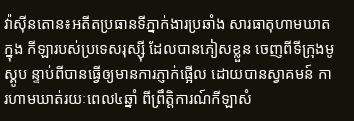វ៉ាស៊ីនតោន៖អតីតប្រធានទីភ្នាក់ងារប្រឆាំង សារធាតុហាមឃាតក្នុង កីឡារបស់ប្រទេសរុស្ស៊ី ដែលបានភៀសខ្លួន ចេញពីទីក្រុងមូស្គូប ន្ទាប់ពីបានធ្វើឲ្យមានការភ្ញាក់ផ្អើល ដោយបានស្វាគមន៍ ការហាមឃាត់រយៈពេល៤ឆ្នាំ ពីព្រឹត្តិការណ៍កីឡាសំ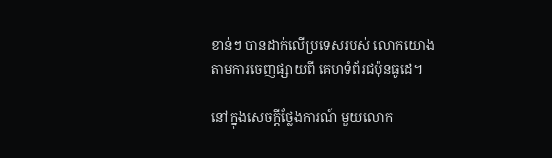ខាន់ៗ បានដាក់លើប្រទេសរបស់ លោកយោងតាមការចេញផ្សាយពី គេហទំព័រជប៉ុនធូដេ។

នៅក្នុងសេចក្តីថ្លែងការណ៍ មួយលោក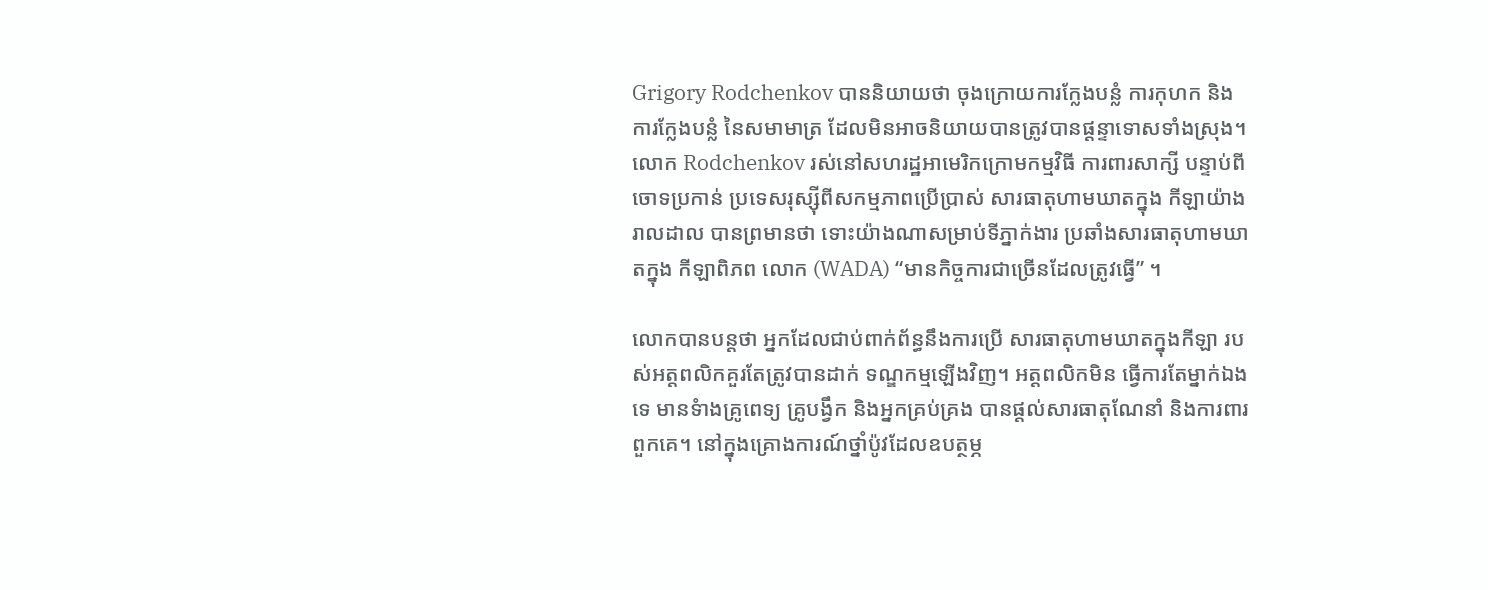Grigory Rodchenkov បាននិយាយថា ចុងក្រោយការក្លែងបន្លំ ការកុហក និងការក្លែងបន្លំ នៃសមាមាត្រ ដែលមិនអាចនិយាយបានត្រូវបានផ្តន្ទាទោសទាំងស្រុង។ លោក Rodchenkov រស់នៅសហរដ្ឋអាមេរិកក្រោមកម្មវិធី ការពារសាក្សី បន្ទាប់ពី ចោទប្រកាន់ ប្រទេសរុស្ស៊ីពីសកម្មភាពប្រើប្រាស់ សារធាតុហាមឃាតក្នុង កីឡាយ៉ាងរាលដាល បានព្រមានថា ទោះយ៉ាងណាសម្រាប់ទីភ្នាក់ងារ ប្រឆាំងសារធាតុហាមឃាតក្នុង កីឡាពិភព លោក (WADA) “មានកិច្ចការជាច្រើនដែលត្រូវធ្វើ” ។

លោកបានបន្តថា អ្នកដែលជាប់ពាក់ព័ន្ធនឹងការប្រើ សារធាតុហាមឃាតក្នុងកីឡា របស់អត្តពលិកគួរតែត្រូវបានដាក់ ទណ្ឌកម្មឡើងវិញ។ អត្តពលិកមិន ធ្វើការតែម្នាក់ឯងទេ មានទំាងគ្រូពេទ្យ គ្រូបង្វឹក និងអ្នកគ្រប់គ្រង បានផ្តល់សារធាតុណែនាំ និងការពារពួកគេ។ នៅក្នុងគ្រោងការណ៍ថ្នាំប៉ូវដែលឧបត្ថម្ភ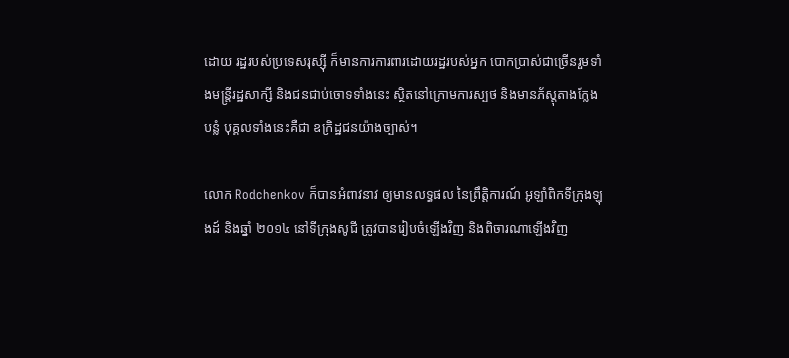ដោយ រដ្ឋរបស់ប្រទេសរុស្ស៊ី ក៏មានការការពារដោយរដ្ឋរបស់អ្នក បោកប្រាស់ជាច្រើនរួមទាំងមន្រ្តីរដ្ឋសាក្សី និងជនជាប់ចោទទាំងនេះ ស្ថិតនៅក្រោមការស្បថ និងមានភ័ស្តុតាងក្លែងបន្លំ បុគ្គលទាំងនេះគឺជា ឧក្រិដ្ឋជនយ៉ាងច្បាស់។

លោក Rodchenkov ក៏បានអំពាវនាវ ឲ្យមានលទ្ធផល នៃព្រឹត្តិការណ៍ អូឡាំពិកទីក្រុងឡុងដ៍ និងឆ្នាំ ២០១៤ នៅទីក្រុងសូជី ត្រូវបានរៀបចំឡើងវិញ និងពិចារណាឡើងវិញ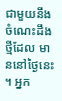ជាមួយនឹងចំណេះដឹងថ្មីដែល មាននៅថ្ងៃនេះ ។ អ្នក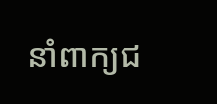នាំពាក្យជ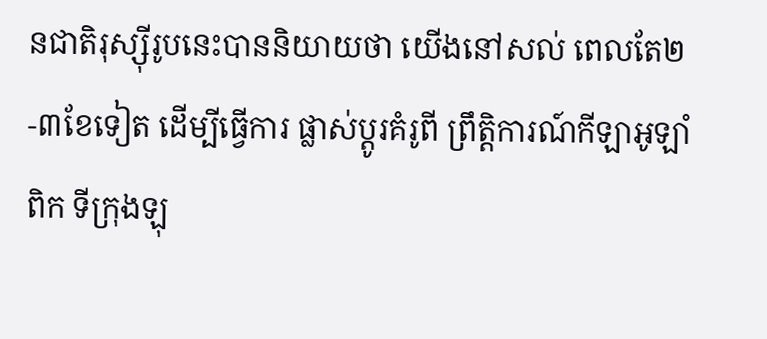នជាតិរុស្ស៊ីរូបនេះបាននិយាយថា យើងនៅសល់ ពេលតែ២-៣ខែទៀត ដើម្បីធ្វើការ ផ្លាស់ប្តូរគំរូពី ព្រឹត្តិការណ៍កីឡាអូឡាំពិក ទីក្រុងឡុ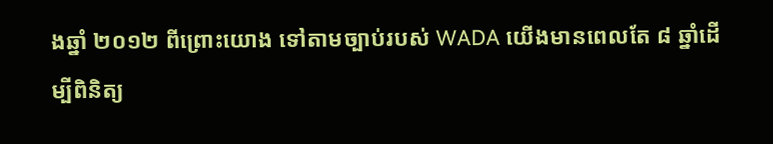ងឆ្នាំ ២០១២ ពីព្រោះយោង ទៅតាមច្បាប់របស់ WADA យើងមានពេលតែ ៨ ឆ្នាំដើម្បីពិនិត្យ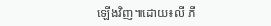ឡើងវិញ៕ដោយ៖លី ភី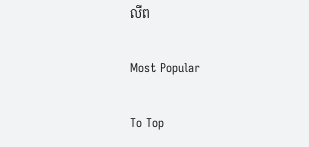លីព

Most Popular

To Top